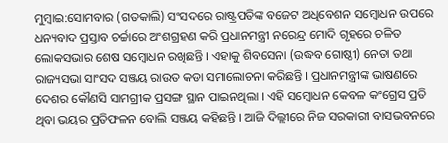ମୁମ୍ବାଇ:ସୋମବାର (ଗତକାଲି) ସଂସଦରେ ରାଷ୍ଟ୍ରପତିଙ୍କ ବଜେଟ ଅଧିବେଶନ ସମ୍ବୋଧନ ଉପରେ ଧନ୍ୟବାଦ ପ୍ରସ୍ତାବ ଚର୍ଚ୍ଚାରେ ଅଂଶଗ୍ରହଣ କରି ପ୍ରଧାନମନ୍ତ୍ରୀ ନରେନ୍ଦ୍ର ମୋଦି ଗୃହରେ ଚଳିତ ଲୋକସଭାର ଶେଷ ସମ୍ବୋଧନ ରଖିଛନ୍ତି । ଏହାକୁ ଶିବସେନା (ଉଦ୍ଧବ ଗୋଷ୍ଠୀ) ନେତା ତଥା ରାଜ୍ୟସଭା ସାଂସଦ ସଞ୍ଜୟ ରାଉତ କଡା ସମାଲୋଚନା କରିଛନ୍ତି । ପ୍ରଧାନମନ୍ତ୍ରୀଙ୍କ ଭାଷଣରେ ଦେଶର କୌଣସି ସାମଗ୍ରୀକ ପ୍ରସଙ୍ଗ ସ୍ଥାନ ପାଇନଥିଲା । ଏହି ସମ୍ବୋଧନ କେବଳ କଂଗ୍ରେସ ପ୍ରତି ଥିବା ଭୟର ପ୍ରତିଫଳନ ବୋଲି ସଞ୍ଜୟ କହିଛନ୍ତି । ଆଜି ଦିଲ୍ଲୀରେ ନିଜ ସରକାରୀ ବାସଭବନରେ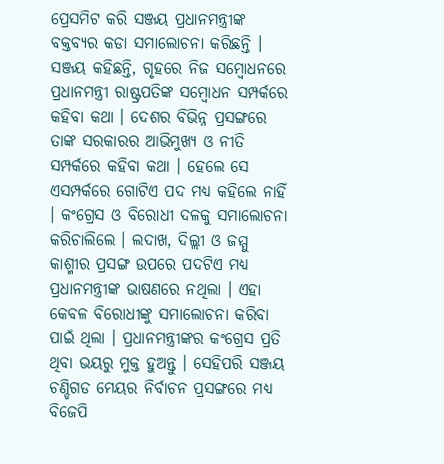ପ୍ରେସମିଟ କରି ସଞ୍ଜୟ ପ୍ରଧାନମନ୍ତ୍ରୀଙ୍କ ବକ୍ତବ୍ୟର କଡା ସମାଲୋଚନା କରିଛନ୍ତି ।
ସଞ୍ଜୟ କହିଛନ୍ତି, ଗୃହରେ ନିଜ ସମ୍ବୋଧନରେ ପ୍ରଧାନମନ୍ତ୍ରୀ ରାଷ୍ଟ୍ରପତିଙ୍କ ସମ୍ବୋଧନ ସମ୍ପର୍କରେ କହିବା କଥା । ଦେଶର ବିଭିନ୍ନ ପ୍ରସଙ୍ଗରେ ତାଙ୍କ ସରକାରର ଆଭିମୁଖ୍ୟ ଓ ନୀତି ସମ୍ପର୍କରେ କହିବା କଥା । ହେଲେ ସେ ଏସମ୍ପର୍କରେ ଗୋଟିଏ ପଦ ମଧ୍ୟ କହିଲେ ନାହିଁ । କଂଗ୍ରେସ ଓ ବିରୋଧୀ ଦଳକୁ ସମାଲୋଚନା କରିଚାଲିଲେ । ଲଦାଖ, ଦିଲ୍ଲୀ ଓ ଜମ୍ମୁ କାଶ୍ମୀର ପ୍ରସଙ୍ଗ ଉପରେ ପଦଟିଏ ମଧ୍ୟ ପ୍ରଧାନମନ୍ତ୍ରୀଙ୍କ ଭାଷଣରେ ନଥିଲା । ଏହା କେବଳ ବିରୋଧୀଙ୍କୁ ସମାଲୋଚନା କରିବା ପାଇଁ ଥିଲା । ପ୍ରଧାନମନ୍ତ୍ରୀଙ୍କର କଂଗ୍ରେସ ପ୍ରତି ଥିବା ଭୟରୁ ମୁକ୍ତ ହୁଅନ୍ତୁ । ସେହିପରି ସଞ୍ଜୟ ଚଣ୍ଡିଗଡ ମେୟର ନିର୍ବାଚନ ପ୍ରସଙ୍ଗରେ ମଧ୍ୟ ବିଜେପି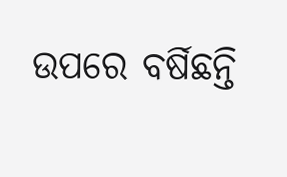ଉପରେ ବର୍ଷିଛନ୍ତି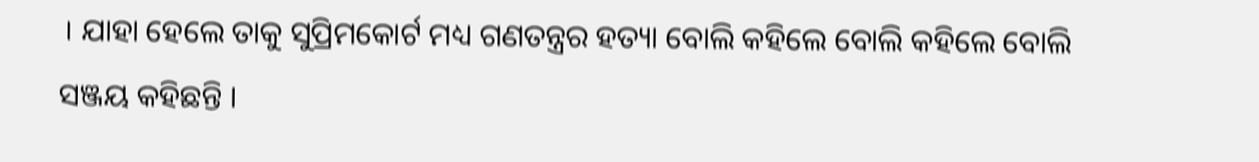। ଯାହା ହେଲେ ତାକୁ ସୁପ୍ରିମକୋର୍ଟ ମଧ୍ୟ ଗଣତନ୍ତ୍ରର ହତ୍ୟା ବୋଲି କହିଲେ ବୋଲି କହିଲେ ବୋଲି ସଞ୍ଜୟ କହିଛନ୍ତି ।